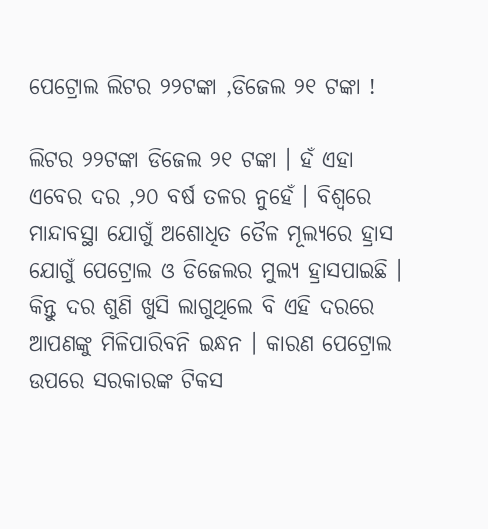ପେଟ୍ରୋଲ ଲିଟର ୨୨ଟଙ୍କା ,ଡିଜେଲ ୨୧ ଟଙ୍କା !

ଲିଟର ୨୨ଟଙ୍କା ଡିଜେଲ ୨୧ ଟଙ୍କା । ହଁ ଏହା ଏବେର ଦର ,୨୦ ବର୍ଷ ତଳର ନୁହେଁ । ବିଶ୍ୱରେ ମାନ୍ଦାବସ୍ଥା ଯୋଗୁଁ ଅଶୋଧିତ ତୈଳ ମୂଲ୍ୟରେ ହ୍ରାସ ଯୋଗୁଁ ପେଟ୍ରୋଲ ଓ ଡିଜେଲର ମୁଲ୍ୟ ହ୍ରାସପାଇଛି । କିନ୍ତୁ ଦର ଶୁଣି ଖୁସି ଲାଗୁଥିଲେ ବି ଏହି ଦରରେ ଆପଣଙ୍କୁ ମିଳିପାରିବନି ଇନ୍ଧନ । କାରଣ ପେଟ୍ରୋଲ ଉପରେ ସରକାରଙ୍କ ଟିକସ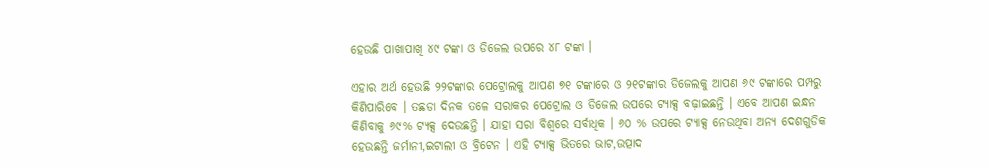ହେଉଛି ପାଖାପାଖି ୪୯ ଟଙ୍କା ଓ ଡିଜେଲ ଉପରେ ୪୮ ଟଙ୍କା ।

ଏହାର ଅର୍ଥ ହେଉଛି ୨୨ଟଙ୍କାର ପେଟ୍ରୋଲକୁ ଆପଣ ୭୧ ଟଙ୍କାରେ ଓ ୨୧ଟଙ୍କାର ଡିଜେଲକୁ ଆପଣ ୬୯ ଟଙ୍କାରେ ପମ୍ପରୁ କିଣିପାରିବେ । ତଛଡା ଦିନକ ତଳେ ସରାକର ପେଟ୍ରୋଲ ଓ ଡିଜେଲ ଉପରେ ଟ୍ୟାକ୍ସ ବଢ଼ାଇଛନ୍ତି । ଏବେ ଆପଣ ଇନ୍ଧନ କିଣିବାକୁ ୬୯% ଟ୍ୟକ୍ସ ଦେଉଛନ୍ତି । ଯାହା ସରା ବିଶ୍ୱରେ ସର୍ବାଧିକ । ୬୦ % ଉପରେ ଟ୍ୟାକ୍ସ ନେଉଥିବା ଅନ୍ୟ ଦେଶଗୁଡିକ ହେଉଛନ୍ତି ଜର୍ମାନୀ,ଇଟାଲୀ ଓ ବ୍ରିଟେନ । ଏହି ଟ୍ୟାକ୍ସ ଭିତରେ ଭାଟ,ଉତ୍ପାଦ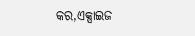କର,ଏକ୍ସାଇଜ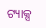ଟ୍ୟାକ୍ସ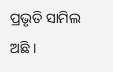ପ୍ରଭୃତି ସାମିଲ ଅଛି ।